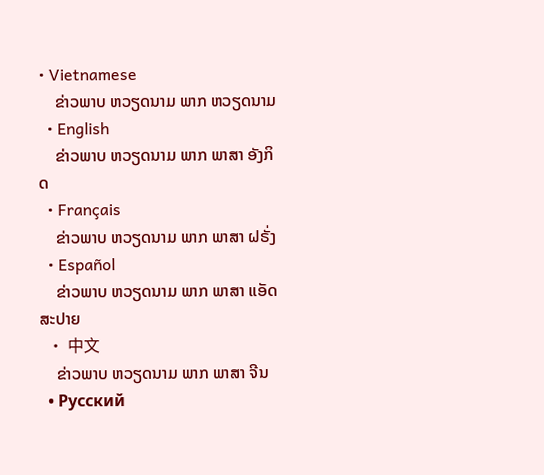• Vietnamese
    ຂ່າວພາບ ຫວຽດນາມ ພາກ ຫວຽດນາມ
  • English
    ຂ່າວພາບ ຫວຽດນາມ ພາກ ພາສາ ອັງກິດ
  • Français
    ຂ່າວພາບ ຫວຽດນາມ ພາກ ພາສາ ຝຣັ່ງ
  • Español
    ຂ່າວພາບ ຫວຽດນາມ ພາກ ພາສາ ແອັດສະປາຍ
  • 中文
    ຂ່າວພາບ ຫວຽດນາມ ພາກ ພາສາ ຈີນ
  • Русский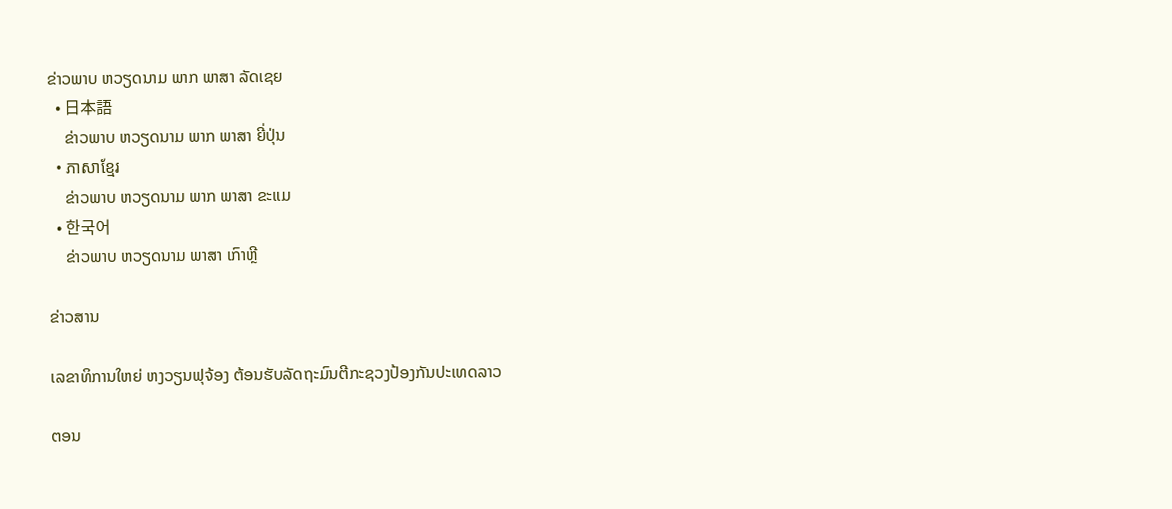ຂ່າວພາບ ຫວຽດນາມ ພາກ ພາສາ ລັດເຊຍ
  • 日本語
    ຂ່າວພາບ ຫວຽດນາມ ພາກ ພາສາ ຍີ່ປຸ່ນ
  • ភាសាខ្មែរ
    ຂ່າວພາບ ຫວຽດນາມ ພາກ ພາສາ ຂະແມ
  • 한국어
    ຂ່າວພາບ ຫວຽດນາມ ພາສາ ເກົາຫຼີ

ຂ່າວສານ

ເລຂາທິການໃຫຍ່ ຫງວຽນຟຸຈ້ອງ ຕ້ອນຮັບລັດຖະມົນຕີກະຊວງປ້ອງກັນປະເທດລາວ

ຕອນ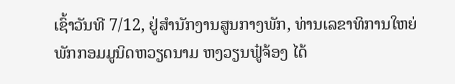ເຊົ້າວັນທີ 7/12, ຢູ່ສຳນັກງານສູນກາງພັກ, ທ່ານເລຂາທິການໃຫຍ່ພັກກອມມູນິດຫວຽດນາມ ຫງວຽນຟູ໋ຈ້ອງ ໄດ້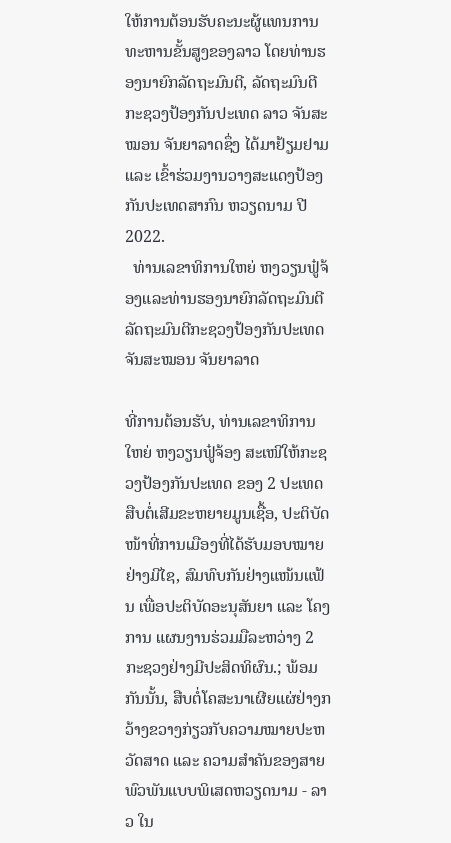ໃຫ້ການຕ້ອນຮັບຄະນະຜູ້ແທນການທະຫານຂັ້ນສູງຂອງລາວ ໂດຍທ່ານຮອງນາຍົກລັດຖະມົນຕີ, ລັດຖະມົນຕີກະຊວງປ້ອງກັນປະເທດ ລາວ ຈັນສະໝອນ ຈັນຍາລາດຊຶ່ງ ໄດ້ມາຢ້ຽມຢາມ ແລະ ເຂົ້າຮ່ວມງານວາງສະແດງປ້ອງກັນປະເທດສາກົນ ຫວຽດນາມ ປີ 2022.
  ທ່ານເລຂາທິການໃຫຍ່ ຫງວຽນຟູ໋ຈ້ອງແລະທ່ານຮອງນາຍົກລັດຖະມົນຕີລັດຖະມົນຕີກະຊວງປ້ອງກັນປະເທດຈັນສະໝອນ ຈັນຍາລາດ

ທີ່ການຕ້ອນຮັບ, ທ່ານເລຂາທິການໃຫຍ່ ຫງວຽນຟູ໋ຈ້ອງ ສະເໜີໃຫ້ກະຊວງປ້ອງກັນປະເທດ ຂອງ 2 ປະເທດ ສືບຕໍ່ເສີມຂະຫຍາຍມູນເຊື້ອ, ປະຕິບັດໜ້າທີ່ການເມືອງທີ່ໄດ້ຮັບມອບໝາຍຢ່າງມີໄຊ, ສົມທົບກັນຢ່າງແໜ້ນແຟ້ນ ເພື່ອປະຕິບັດອະນຸສັນຍາ ແລະ ໂຄງການ ແຜນງານຮ່ວມມືລະຫວ່າງ 2 ກະຊວງຢ່າງມີປະສິດທິຜົນ.; ພ້ອມກັນນັ້ນ, ສືບຕໍ່ໂຄສະນາເຜີຍແຜ່ຢ່າງກວ້າງຂວາງກ່ຽວກັບຄວາມໝາຍປະຫວັດສາດ ແລະ ຄວາມສຳຄັນຂອງສາຍພົວພັນແບບພິເສດຫວຽດນາມ - ລາວ ໃນ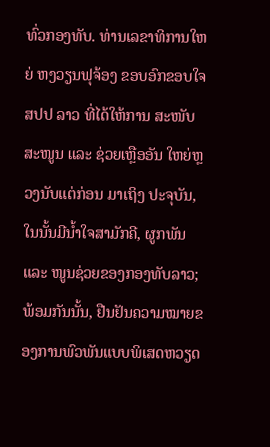ທົ່ວກອງທັບ. ທ່ານເລຂາທິການໃຫຍ່ ຫງວຽນຟຸຈ້ອງ ຂອບອົກຂອບໃຈ ສປປ ລາວ ທີ່ໄດ້ໃຫ້ການ ສະໜັບສະໜູນ ແລະ ຊ່ວຍເຫຼືອອັນ ໃຫຍ່ຫຼວງນັບແຕ່ກ່ອນ ມາເຖິງ ປະຈຸບັນ, ໃນນັ້ນມີນ້ຳໃຈສາມັກຄີ, ຜູກພັນ ແລະ ໜູນຊ່ວຍຂອງກອງທັບລາວ; ພ້ອມກັນນັ້ນ, ຢືນຢັນຄວາມໝາຍຂອງການພົວພັນແບບພິເສດຫວຽດ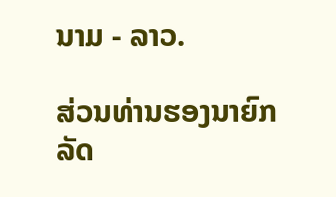ນາມ - ລາວ.

ສ່ວນທ່ານຮອງນາຍົກລັດ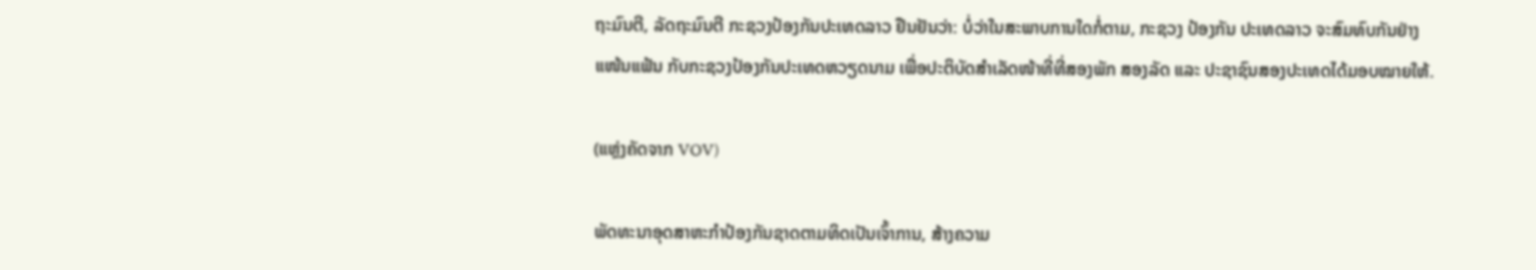ຖະມົນຕີ, ລັດຖະມົນຕີ ກະຊວງປ້ອງກັນປະເທດລາວ ຢືນຢັນວ່າ: ບໍ່ວ່າໃນສະພາບການໃດກໍ່ຕາມ, ກະຊວງ ປ້ອງກັນ ປະເທດລາວ ຈະສົມທົບກັນຢ່າງ ແໜ້ນແຟ້ນ ກັບກະຊວງປ້ອງກັນປະເທດຫວຽດນາມ ເພື່ອປະຕິບັດສໍາເລັດໜ້າທີ່ທີ່ສອງພັກ ສອງລັດ ແລະ ປະຊາຊົນສອງປະເທດໄດ້ມອບໝາຍໃຫ້.

(ແຫຼ່ງຄັດຈາກ VOV)

ພັດທະນາອຸດສາຫະກຳປ້ອງກັນຊາດຕາມທິດເປັນເຈົ້າການ, ສ້າງຄວາມ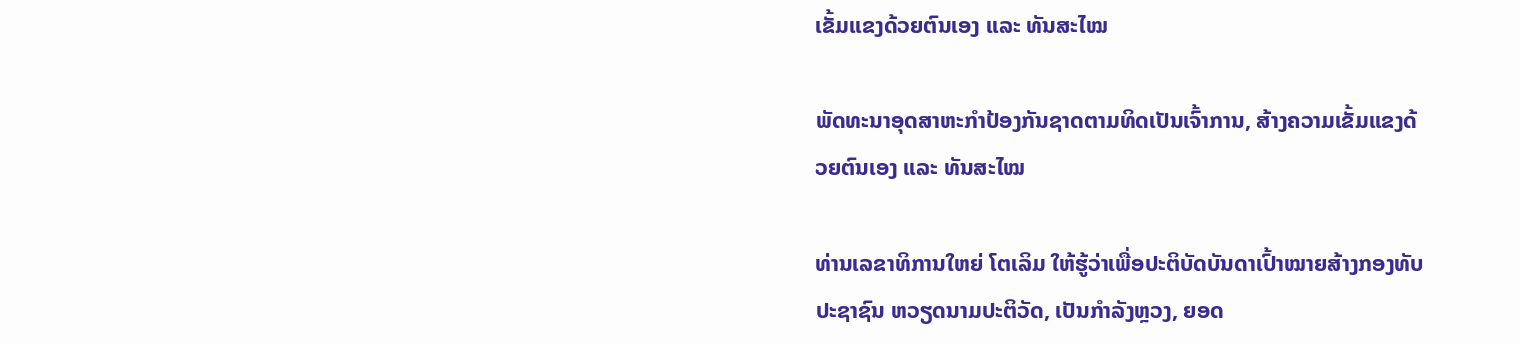ເຂັ້ມແຂງດ້ວຍຕົນເອງ ແລະ ທັນສະໄໝ

ພັດທະນາອຸດສາຫະກຳປ້ອງກັນຊາດຕາມທິດເປັນເຈົ້າການ, ສ້າງຄວາມເຂັ້ມແຂງດ້ວຍຕົນເອງ ແລະ ທັນສະໄໝ

ທ່ານເລຂາທິການໃຫຍ່ ໂຕເລິມ ໃຫ້ຮູ້ວ່າເພື່ອປະຕິບັດບັນດາເປົ້າໝາຍສ້າງກອງທັບປະຊາຊົນ ຫວຽດນາມປະຕິວັດ, ເປັນກຳລັງຫຼວງ, ຍອດ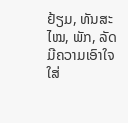ຢ້ຽມ, ທັນສະໄໝ, ພັກ, ລັດມີຄວາມເອົາໃຈໃສ່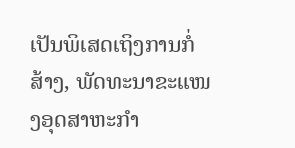ເປັນພິເສດເຖິງການກໍ່ສ້າງ, ພັດທະນາຂະແໜງອຸດສາຫະກຳ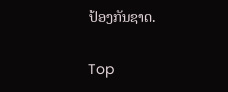ປ້ອງກັນຊາດ.

Top